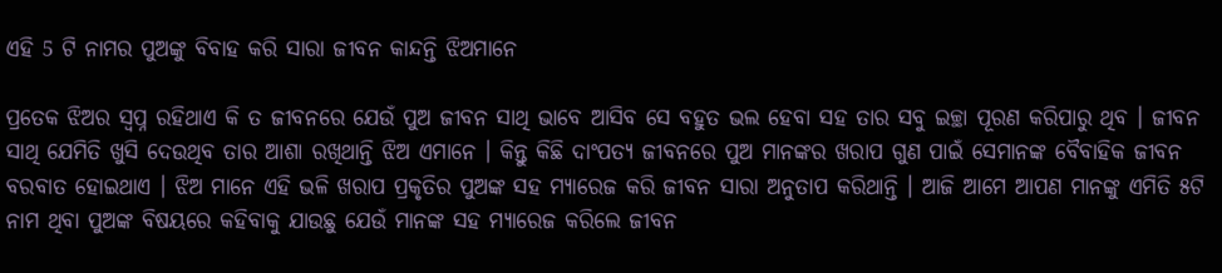ଏହି 5 ଟି ନାମର ପୁଅଙ୍କୁ ବିବାହ କରି ସାରା ଜୀବନ କାନ୍ଦନ୍ତି ଝିଅମାନେ

ପ୍ରତେକ ଝିଅର ସ୍ଵପ୍ନ ରହିଥାଏ କି ତ ଜୀବନରେ ଯେଉଁ ପୁଅ ଜୀବନ ସାଥି ଭାବେ ଆସିବ ସେ ବହୁତ ଭଲ ହେବା ସହ ତାର ସବୁ ଇଚ୍ଛା ପୂରଣ କରିପାରୁ ଥିବ । ଜୀବନ ସାଥି ଯେମିତି ଖୁସି ଦେଉଥିବ ତାର ଆଶା ରଖିଥାନ୍ତି ଝିଅ ଏମାନେ । କିନ୍ତୁ କିଛି ଦାଂପତ୍ଯ ଜୀବନରେ ପୁଅ ମାନଙ୍କର ଖରାପ ଗୁଣ ପାଇଁ ସେମାନଙ୍କ ବୈବାହିକ ଜୀବନ ବରବାତ ହୋଇଥାଏ । ଝିଅ ମାନେ ଏହି ଭଳି ଖରାପ ପ୍ରକୃତିର ପୁଅଙ୍କ ସହ ମ୍ୟାରେଜ କରି ଜୀବନ ସାରା ଅନୁତାପ କରିଥାନ୍ତି । ଆଜି ଆମେ ଆପଣ ମାନଙ୍କୁ ଏମିତି ୫ଟି ନାମ ଥିବା ପୁଅଙ୍କ ବିଷୟରେ କହିବାକୁ ଯାଉଛୁ ଯେଉଁ ମାନଙ୍କ ସହ ମ୍ୟାରେଜ କରିଲେ ଜୀବନ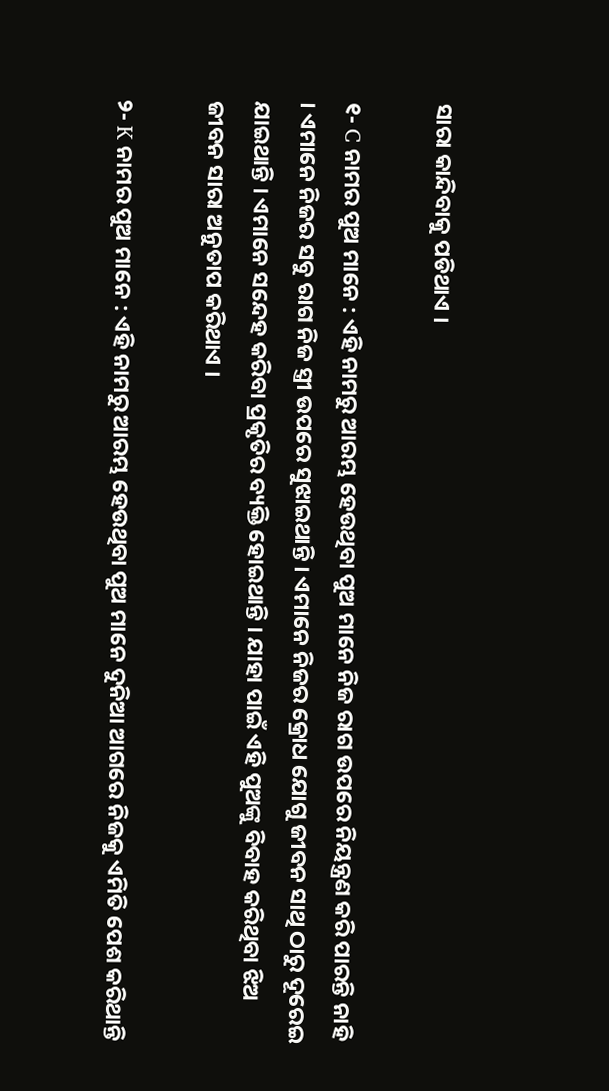ସାରା କାନ୍ଦିବାକୁ ପଡିଥାଏ ।

୧- C ନାମର ପୁଅ ମାନେ : ଏହି ନାମରୁ ଆରମ୍ଭ ହେଉଥିବା ପୁଅ ମାନେ ନିଜ ରାଗ ଉପରେ ନିୟନ୍ତ୍ରଣ କରି ପାରନ୍ତି ନାହି । ଏମାନେ ନିଜର ସବୁ ରାଗ ନିଜ ସ୍ତ୍ରୀ ଉପରେ ସୁଝାଇଥାନ୍ତି । ଏମାନେ ନିଜର କ୍ରୋଧ ଯୋଗୁ ଜୀବନ ସାଥି ଠାରୁ ଦୂରେଇ ଯାଇଥାନ୍ତି । ଏମାନେ ସନ୍ଦେହ କରିବା ପ୍ରକୃତିର ବ୍ୟକ୍ତି ହୋଇଥାନ୍ତି । ଯାହା ପାଇଁ ଏହି ପୁଅଙ୍କୁ ବିବାହ କରିଥିବା ଝିଅ ଜୀବନ ସାରା ଅନୁତାପ କରିଥାଏ ।

୨- K ନାମର ପୁଅ ମାନେ : ଏହି ନାମରୁ ଆରମ୍ଭ ହେଉଥିବା ପୁଅ ମାନେ ଦୁନିଆ ଆଗରେ ନିଜକୁ ଏମିତି ପେଶ କରିଥାନ୍ତି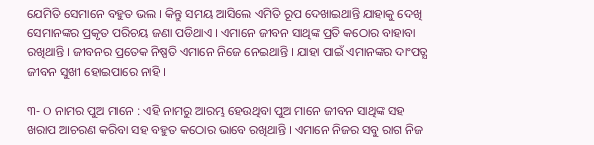ଯେମିତି ସେମାନେ ବହୁତ ଭଲ । କିନ୍ତୁ ସମୟ ଆସିଲେ ଏମିତି ରୂପ ଦେଖାଇଥାନ୍ତି ଯାହାକୁ ଦେଖି ସେମାନଙ୍କର ପ୍ରକୃତ ପରିଚୟ ଜଣା ପଡିଥାଏ । ଏମାନେ ଜୀବନ ସାଥିଙ୍କ ପ୍ରତି କଠୋର ବାହାବା ରଖିଥାନ୍ତି । ଜୀବନର ପ୍ରତେକ ନିଷ୍ପତି ଏମାନେ ନିଜେ ନେଇଥାନ୍ତି । ଯାହା ପାଇଁ ଏମାନଙ୍କର ଦାଂପତ୍ଯ ଜୀବନ ସୁଖୀ ହୋଇପାରେ ନାହି ।

୩- O ନାମର ପୁଅ ମାନେ : ଏହି ନାମରୁ ଆରମ୍ଭ ହେଉଥିବା ପୁଅ ମାନେ ଜୀବନ ସାଥିଙ୍କ ସହ ଖରାପ ଆଚରଣ କରିବା ସହ ବହୁତ କଠୋର ଭାବେ ରଖିଥାନ୍ତି । ଏମାନେ ନିଜର ସବୁ ରାଗ ନିଜ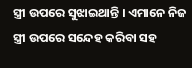ସ୍ତ୍ରୀ ଉପରେ ସୁଝାଇଥାନ୍ତି । ଏମାନେ ନିଜ ସ୍ତ୍ରୀ ଉପରେ ସନ୍ଦେହ କରିବା ସହ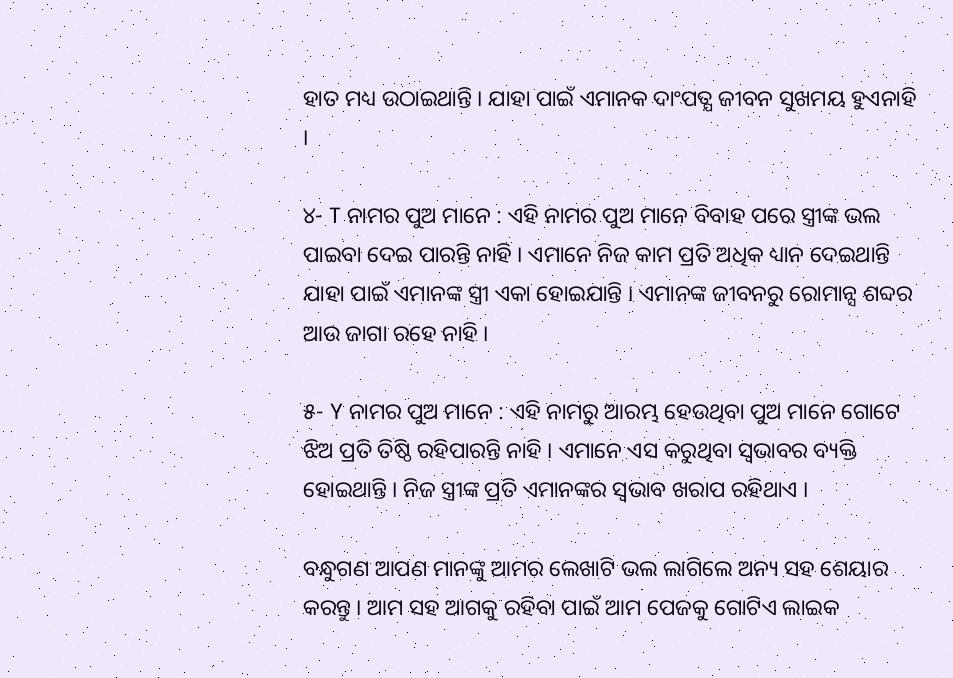ହାତ ମଧ୍ୟ ଉଠାଇଥାନ୍ତି । ଯାହା ପାଇଁ ଏମାନକ ଦାଂପତ୍ଯ ଜୀବନ ସୁଖମୟ ହୁଏନାହି ।

୪- T ନାମର ପୁଅ ମାନେ : ଏହି ନାମର ପୁଅ ମାନେ ବିବାହ ପରେ ସ୍ତ୍ରୀଙ୍କ ଭଲ ପାଇବା ଦେଇ ପାରନ୍ତି ନାହି । ଏମାନେ ନିଜ କାମ ପ୍ରତି ଅଧିକ ଧ୍ୟାନ ଦେଇଥାନ୍ତି ଯାହା ପାଇଁ ଏମାନଙ୍କ ସ୍ତ୍ରୀ ଏକା ହୋଇଯାନ୍ତି । ଏମାନଙ୍କ ଜୀବନରୁ ରୋମାନ୍ସ ଶବ୍ଦର ଆଉ ଜାଗା ରହେ ନାହି ।

୫- Y ନାମର ପୁଅ ମାନେ : ଏହି ନାମରୁ ଆରମ୍ଭ ହେଉଥିବା ପୁଅ ମାନେ ଗୋଟେ ଝିଅ ପ୍ରତି ତିଷ୍ଠି ରହିପାରନ୍ତି ନାହି । ଏମାନେ ଏସ କରୁଥିବା ସ୍ଵଭାବର ବ୍ୟକ୍ତି ହୋଇଥାନ୍ତି । ନିଜ ସ୍ତ୍ରୀଙ୍କ ପ୍ରତି ଏମାନଙ୍କର ସ୍ଵଭାବ ଖରାପ ରହିଥାଏ ।

ବନ୍ଧୁଗଣ ଆପଣ ମାନଙ୍କୁ ଆମର ଲେଖାଟି ଭଲ ଲାଗିଲେ ଅନ୍ୟ ସହ ଶେୟାର କରନ୍ତୁ । ଆମ ସହ ଆଗକୁ ରହିବା ପାଇଁ ଆମ ପେଜକୁ ଗୋଟିଏ ଲାଇକ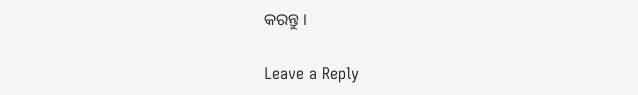କରନ୍ତୁ ।

Leave a Reply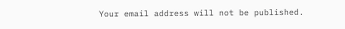Your email address will not be published.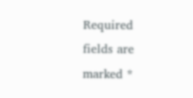Required fields are marked *